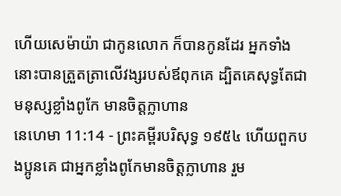ហើយសេម៉ាយ៉ា ជាកូនលោក ក៏បានកូនដែរ អ្នកទាំងនោះបានត្រួតត្រាលើវង្សរបស់ឪពុកគេ ដ្បិតគេសុទ្ធតែជាមនុស្សខ្លាំងពូកែ មានចិត្តក្លាហាន
នេហេមា 11:14 - ព្រះគម្ពីរបរិសុទ្ធ ១៩៥៤ ហើយពួកបងប្អូនគេ ជាអ្នកខ្លាំងពូកែមានចិត្តក្លាហាន រួម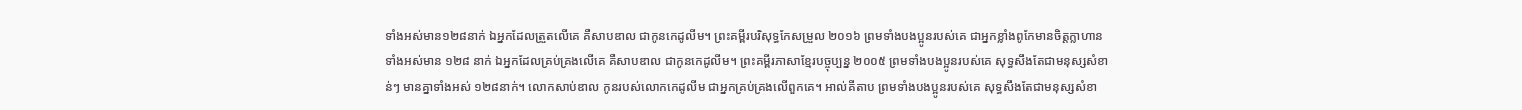ទាំងអស់មាន១២៨នាក់ ឯអ្នកដែលត្រួតលើគេ គឺសាបឌាល ជាកូនកេដូលីម។ ព្រះគម្ពីរបរិសុទ្ធកែសម្រួល ២០១៦ ព្រមទាំងបងប្អូនរបស់គេ ជាអ្នកខ្លាំងពូកែមានចិត្តក្លាហាន ទាំងអស់មាន ១២៨ នាក់ ឯអ្នកដែលគ្រប់គ្រងលើគេ គឺសាបឌាល ជាកូនកេដូលីម។ ព្រះគម្ពីរភាសាខ្មែរបច្ចុប្បន្ន ២០០៥ ព្រមទាំងបងប្អូនរបស់គេ សុទ្ធសឹងតែជាមនុស្សសំខាន់ៗ មានគ្នាទាំងអស់ ១២៨នាក់។ លោកសាប់ឌាល កូនរបស់លោកកេដូលីម ជាអ្នកគ្រប់គ្រងលើពួកគេ។ អាល់គីតាប ព្រមទាំងបងប្អូនរបស់គេ សុទ្ធសឹងតែជាមនុស្សសំខា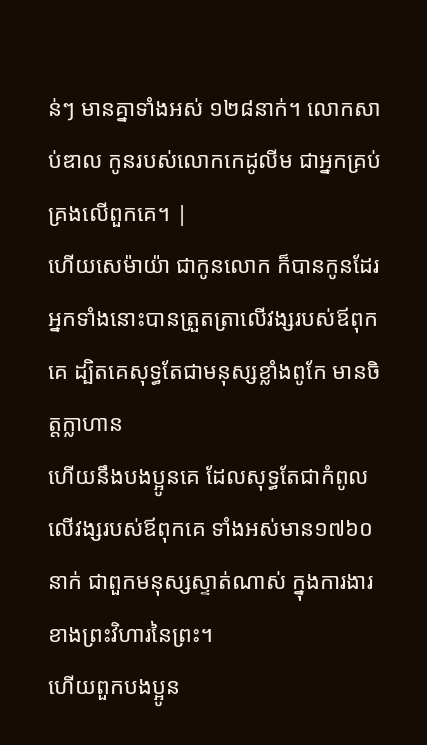ន់ៗ មានគ្នាទាំងអស់ ១២៨នាក់។ លោកសាប់ឌាល កូនរបស់លោកកេដូលីម ជាអ្នកគ្រប់គ្រងលើពួកគេ។ |
ហើយសេម៉ាយ៉ា ជាកូនលោក ក៏បានកូនដែរ អ្នកទាំងនោះបានត្រួតត្រាលើវង្សរបស់ឪពុកគេ ដ្បិតគេសុទ្ធតែជាមនុស្សខ្លាំងពូកែ មានចិត្តក្លាហាន
ហើយនឹងបងប្អូនគេ ដែលសុទ្ធតែជាកំពូលលើវង្សរបស់ឪពុកគេ ទាំងអស់មាន១៧៦០នាក់ ជាពួកមនុស្សស្ទាត់ណាស់ ក្នុងការងារខាងព្រះវិហារនៃព្រះ។
ហើយពួកបងប្អូន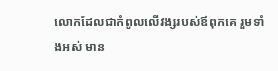លោកដែលជាកំពូលលើវង្សរបស់ឪពុកគេ រួមទាំងអស់ មាន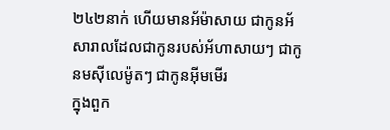២៤២នាក់ ហើយមានអ័ម៉ាសាយ ជាកូនអ័សារាលដែលជាកូនរបស់អ័ហាសាយៗ ជាកូនមស៊ីលេម៉ូតៗ ជាកូនអ៊ីមមើរ
ក្នុងពួក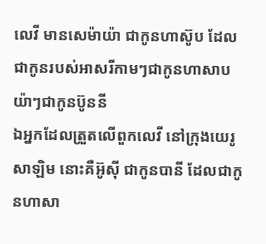លេវី មានសេម៉ាយ៉ា ជាកូនហាស៊ូប ដែលជាកូនរបស់អាសរីកាមៗជាកូនហាសាបយ៉ាៗជាកូនប៊ូននី
ឯអ្នកដែលត្រួតលើពួកលេវី នៅក្រុងយេរូសាឡិម នោះគឺអ៊ូស៊ី ជាកូនបានី ដែលជាកូនហាសា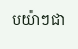បយ៉ាៗជា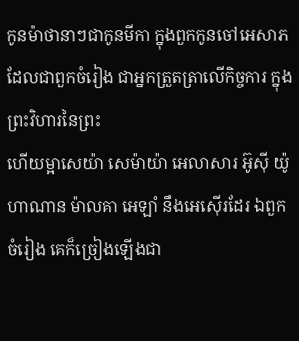កូនម៉ាថានាៗជាកូនមីកា ក្នុងពួកកូនចៅអេសាភ ដែលជាពួកចំរៀង ជាអ្នកត្រួតត្រាលើកិច្ចការ ក្នុងព្រះវិហារនៃព្រះ
ហើយម្អាសេយ៉ា សេម៉ាយ៉ា អេលាសារ អ៊ូស៊ី យ៉ូហាណាន ម៉ាលគា អេឡាំ នឹងអេស៊ើរដែរ ឯពួកចំរៀង គេក៏ច្រៀងឡើងជា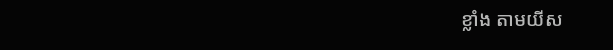ខ្លាំង តាមយីស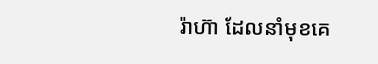រ៉ាហ៊ា ដែលនាំមុខគេ